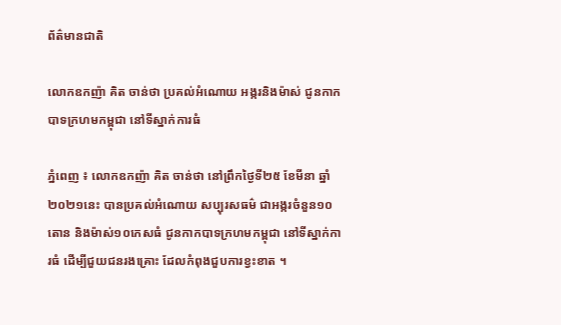ព័ត៌មានជាតិ

លោកឧកញ៉ា គិត ចាន់ថា ប្រគល់អំណោយ អង្ករនិងម៉ាស់ ជូនកាកបាទក្រហមកម្ពុជា នៅទីស្នាក់ការធំ

ភ្នំពេញ ៖ លោកឧកញ៉ា គិត ចាន់ថា នៅព្រឹកថ្ងៃទី២៥ ខែមីនា ឆ្នាំ២០២១នេះ បានប្រគល់អំណោយ សប្បុរសធម៌ ជាអង្ករចំនួន១០តោន និងម៉ាស់១០កេសធំ ជូនកាកបាទក្រហមកម្ពុជា នៅទីស្នាក់ការធំ ដើម្បីជួយជនរងគ្រោះ ដែលកំពុងជួបការខ្វះខាត ។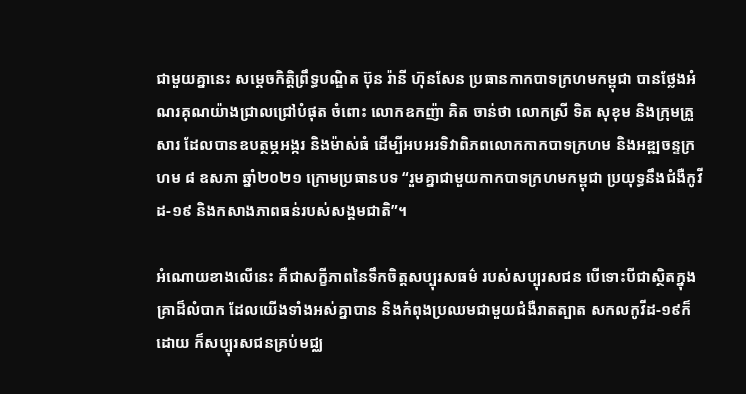ជាមួយគ្នានេះ សម្តេចកិត្តិព្រឹទ្ធបណ្ឌិត ប៊ុន រ៉ានី ហ៊ុនសែន ប្រធានកាកបាទក្រហមកម្ពុជា បានថ្លែងអំណរគុណយ៉ាងជ្រាលជ្រៅបំផុត ចំពោះ លោកឧកញ៉ា គិត ចាន់ថា លោកស្រី ទិត សុខុម និងក្រុមគ្រួសារ ដែលបានឧបត្ថម្ភអង្ករ និងម៉ាស់ធំ ដើម្បីអបអរទិវាពិភពលោកកាកបាទក្រហម និងអឌ្ឍចន្ទក្រហម ៨ ឧសភា ឆ្នាំ២០២១ ក្រោមប្រធានបទ “រួមគ្នាជាមួយកាកបាទក្រហមកម្ពុជា ប្រយុទ្ធនឹងជំងឺកូវីដ-១៩ និងកសាងភាពធន់របស់សង្គមជាតិ”។

អំណោយខាងលើនេះ គឺជាសក្ខីភាពនៃទឹកចិត្តសប្បុរសធម៌ របស់សប្បុរសជន បើទោះបីជាស្ថិតក្នុងគ្រាដ៏លំបាក ដែលយើងទាំងអស់គ្នាបាន និងកំពុងប្រឈមជាមួយជំងឺរាតត្បាត សកលកូវីដ-១៩ក៏ដោយ ក៏សប្បុរសជនគ្រប់មជ្ឈ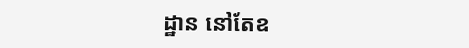ដ្ឋាន នៅតែឧ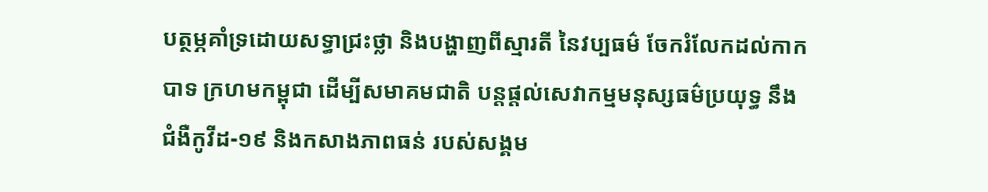បត្ថម្ភគាំទ្រដោយសទ្ធាជ្រះថ្លា និងបង្ហាញពីស្មារតី នៃវប្បធម៌ ចែករំលែកដល់កាកបាទ ក្រហមកម្ពុជា ដើម្បីសមាគមជាតិ បន្តផ្តល់សេវាកម្មមនុស្សធម៌ប្រយុទ្ធ នឹងជំងឺកូវីដ-១៩ និងកសាងភាពធន់ របស់សង្គម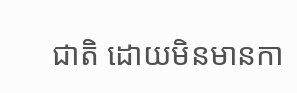ជាតិ ដោយមិនមានកា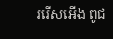ររើសអើង ពូជ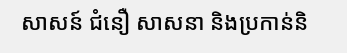សាសន៍ ជំនឿ សាសនា និងប្រកាន់និ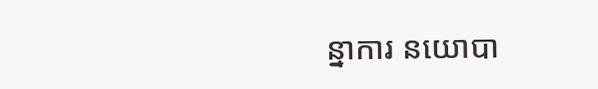ន្នាការ នយោបា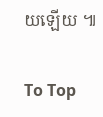យឡើយ ៕

To Top